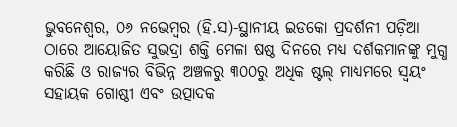ଭୁବନେଶ୍ୱର, ୦୬ ନଭେମ୍ବର (ହି.ସ)-ସ୍ଥାନୀୟ ଇଡକୋ ପ୍ରଦର୍ଶନୀ ପଡ଼ିଆ ଠାରେ ଆୟୋଜିତ ସୁଭଦ୍ରା ଶକ୍ତି ମେଳା ଷଷ୍ଠ ଦିନରେ ମଧ୍ଯ ଦର୍ଶକମାନଙ୍କୁ ମୁଗ୍ଧ କରିଛି ଓ ରାଜ୍ୟର ବିଭିନ୍ନ ଅଞ୍ଚଳରୁ ୩୦୦ରୁ ଅଧିକ ଷ୍ଟଲ୍ ମାଧ୍ୟମରେ ସ୍ୱୟଂ ସହାୟକ ଗୋଷ୍ଠୀ ଏବଂ ଉତ୍ପାଦକ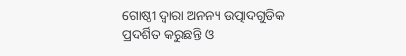ଗୋଷ୍ଠୀ ଦ୍ୱାରା ଅନନ୍ୟ ଉତ୍ପାଦଗୁଡିକ ପ୍ରଦର୍ଶିତ କରୁଛନ୍ତି ଓ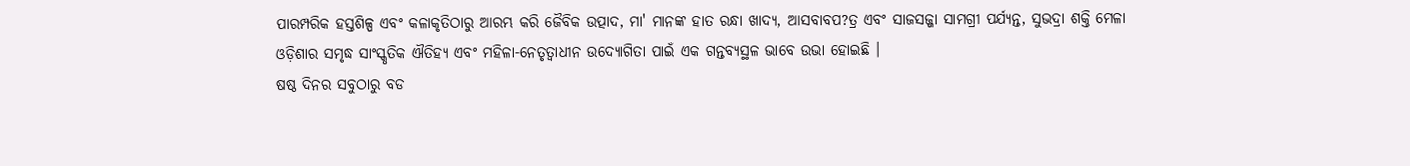ପାରମ୍ପରିକ ହସ୍ତଶିଳ୍ପ ଏବଂ କଳାକୃତିଠାରୁ ଆରମ୍ଭ କରି ଜୈବିକ ଉତ୍ପାଦ, ମା' ମାନଙ୍କ ହାତ ରନ୍ଧା ଖାଦ୍ୟ, ଆସବାବପ?ତ୍ର ଏବଂ ସାଜସଜ୍ଜା ସାମଗ୍ରୀ ପର୍ଯ୍ୟନ୍ତ, ସୁଭଦ୍ରା ଶକ୍ତି ମେଳା ଓଡ଼ିଶାର ସମୃଦ୍ଧ ସାଂସ୍କୃତିକ ଐତିହ୍ୟ ଏବଂ ମହିଳା-ନେତୃତ୍ୱାଧୀନ ଉଦ୍ୟୋଗିତା ପାଇଁ ଏକ ଗନ୍ତବ୍ୟସ୍ଥଳ ଭାବେ ଉଭା ହୋଇଛି ।
ଷଷ୍ଠ ଦିନର ସବୁଠାରୁ ବଡ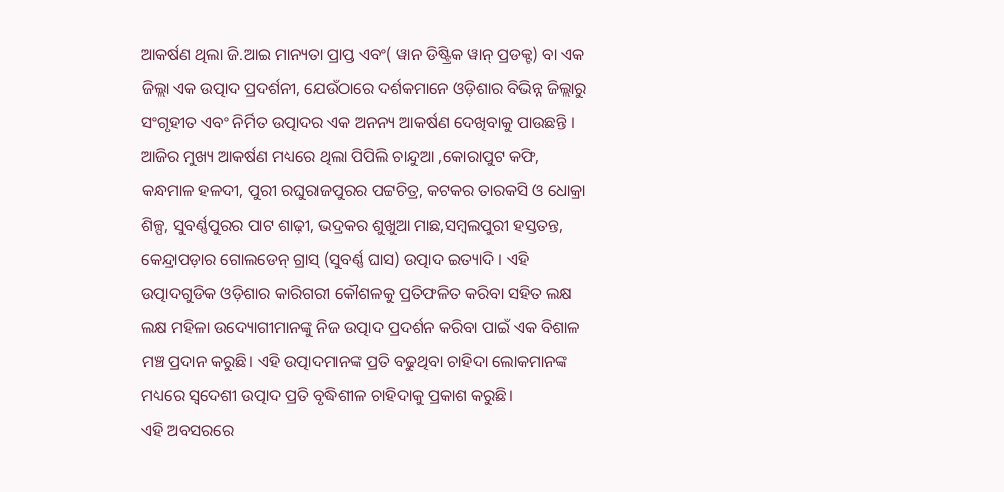ଆକର୍ଷଣ ଥିଲା ଜି.ଆଇ ମାନ୍ୟତା ପ୍ରାପ୍ତ ଏବଂ( ୱାନ ଡିଷ୍ଟ୍ରିକ ୱାନ୍ ପ୍ରଡକ୍ଟ) ବା ଏକ ଜିଲ୍ଲା ଏକ ଉତ୍ପାଦ ପ୍ରଦର୍ଶନୀ, ଯେଉଁଠାରେ ଦର୍ଶକମାନେ ଓଡ଼ିଶାର ବିଭିନ୍ନ ଜିଲ୍ଲାରୁ ସଂଗୃହୀତ ଏବଂ ନିର୍ମିତ ଉତ୍ପାଦର ଏକ ଅନନ୍ୟ ଆକର୍ଷଣ ଦେଖିବାକୁ ପାଉଛନ୍ତି । ଆଜିର ମୁଖ୍ୟ ଆକର୍ଷଣ ମଧ୍ୟରେ ଥିଲା ପିପିଲି ଚାନ୍ଦୁଆ ,କୋରାପୁଟ କଫି, କନ୍ଧମାଳ ହଳଦୀ, ପୁରୀ ରଘୁରାଜପୁରର ପଟ୍ଟଚିତ୍ର, କଟକର ତାରକସି ଓ ଧୋକ୍ରା ଶିଳ୍ପ, ସୁବର୍ଣ୍ଣପୁରର ପାଟ ଶାଢ଼ୀ, ଭଦ୍ରକର ଶୁଖୁଆ ମାଛ,ସମ୍ବଲପୁରୀ ହସ୍ତତନ୍ତ, କେନ୍ଦ୍ରାପଡ଼ାର ଗୋଲଡେନ୍ ଗ୍ରାସ୍ (ସୁବର୍ଣ୍ଣ ଘାସ) ଉତ୍ପାଦ ଇତ୍ୟାଦି । ଏହି ଉତ୍ପାଦଗୁଡିକ ଓଡ଼ିଶାର କାରିଗରୀ କୌଶଳକୁ ପ୍ରତିଫଳିତ କରିବା ସହିତ ଲକ୍ଷ ଲକ୍ଷ ମହିଳା ଉଦ୍ୟୋଗୀମାନଙ୍କୁ ନିଜ ଉତ୍ପାଦ ପ୍ରଦର୍ଶନ କରିବା ପାଇଁ ଏକ ବିଶାଳ ମଞ୍ଚ ପ୍ରଦାନ କରୁଛି। ଏହି ଉତ୍ପାଦମାନଙ୍କ ପ୍ରତି ବଢୁଥିବା ଚାହିଦା ଲୋକମାନଙ୍କ ମଧ୍ୟରେ ସ୍ୱଦେଶୀ ଉତ୍ପାଦ ପ୍ରତି ବୃଦ୍ଧିଶୀଳ ଚାହିଦାକୁ ପ୍ରକାଶ କରୁଛି।
ଏହି ଅବସରରେ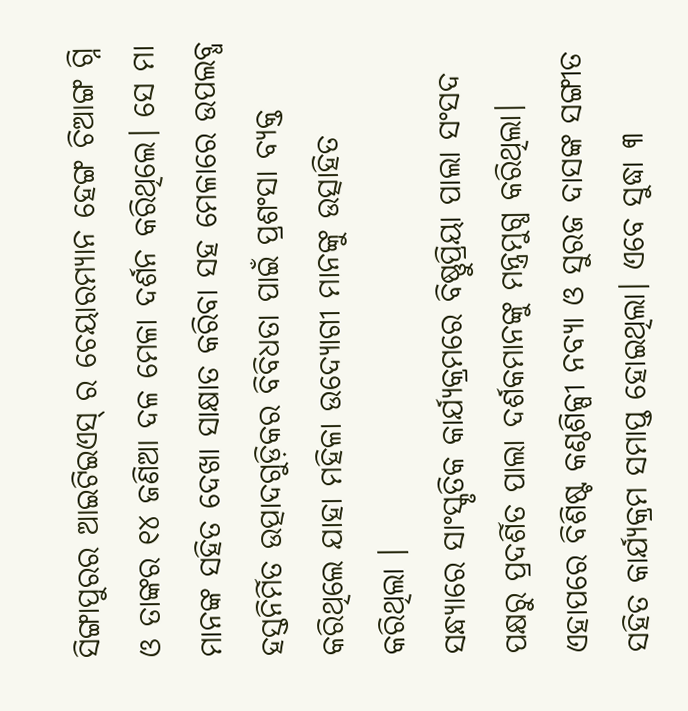ସିଙ୍ଗାପୁରର ଆଇଟିଇଏସ୍ ର ଚେୟାରମ୍ୟାନ ହେଙ୍ଗ ଚିଆଙ୍ଗ ଗ୍ନି ଓ ତାଙ୍କର ୧୪ ଜଣିଆ ଦଳ ମେଳା ଦର୍ଶନ କରିଥିଲେ। ସେ ମା ମାନଙ୍କ ସହିତ ଦେଖା ସାକ୍ଷାତ କରିବା ସହ ମେଳାରେ ଉପଲବ୍ଧ ହସ୍ତନିର୍ମିତ ଉତ୍ପାଦଗୁଡ଼ିକର ବିବିଧତା ପାଇଁ ପ୍ରଶଂସା ବ୍ୟକ୍ତ କରିଥିଲେ ଯାହା ମହିଳା ଉଦ୍ୟୋଗୀ ମାନଙ୍କୁ ଉତ୍ସାହିତ କରିଥିଲା ।
ସନ୍ଧ୍ୟାରେ ସାଂସ୍କୃତିକ କାର୍ଯ୍ୟକ୍ରମରେ ବିଷ୍ଣୁପ୍ରିୟା ପାଲା ସଂସଦ ପକ୍ଷରୁ ପ୍ରଦର୍ଶିତ ପାଲା ଦର୍ଶକମାନଙ୍କୁ ମନ୍ତ୍ରମୁଗ୍ଧ କରିଥିଲା। ଏହାପରେ ବିଶିଷ୍ଟ କଣ୍ଠଶିଳ୍ପୀ ନବ୍ୟା ଓ ସୁରଜ ଦାସଙ୍କ ସଙ୍ଗୀତ ସହିତ କାର୍ଯ୍ୟକ୍ରମ ସମାପ୍ତ ହୋଇଥିଲା। ଏବେ ସୁଦ୍ଧା ୩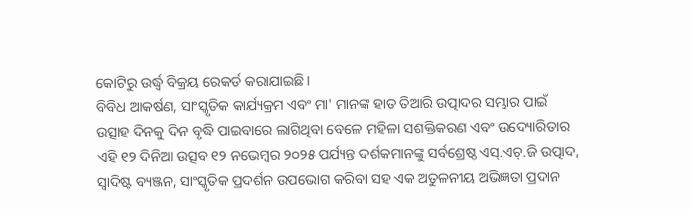କୋଟିରୁ ଉର୍ଦ୍ଧ୍ୱ ବିକ୍ରୟ ରେକର୍ଡ କରାଯାଇଛି ।
ବିବିଧ ଆକର୍ଷଣ, ସାଂସ୍କୃତିକ କାର୍ଯ୍ୟକ୍ରମ ଏବଂ ମା' ମାନଙ୍କ ହାତ ତିଆରି ଉତ୍ପାଦର ସମ୍ଭାର ପାଇଁ ଉତ୍ସାହ ଦିନକୁ ଦିନ ବୃଦ୍ଧି ପାଇବାରେ ଲାଗିଥିବା ବେଳେ ମହିଳା ସଶକ୍ତିକରଣ ଏବଂ ଉଦ୍ୟୋରିତାର ଏହି ୧୨ ଦିନିଆ ଉତ୍ସବ ୧୨ ନଭେମ୍ବର ୨୦୨୫ ପର୍ଯ୍ୟନ୍ତ ଦର୍ଶକମାନଙ୍କୁ ସର୍ବଶ୍ରେଷ୍ଠ ଏସ୍.ଏଚ୍.ଜି ଉତ୍ପାଦ, ସ୍ୱାଦିଷ୍ଟ ବ୍ୟଞ୍ଜନ, ସାଂସ୍କୃତିକ ପ୍ରଦର୍ଶନ ଉପଭୋଗ କରିବା ସହ ଏକ ଅତୁଳନୀୟ ଅଭିଜ୍ଞତା ପ୍ରଦାନ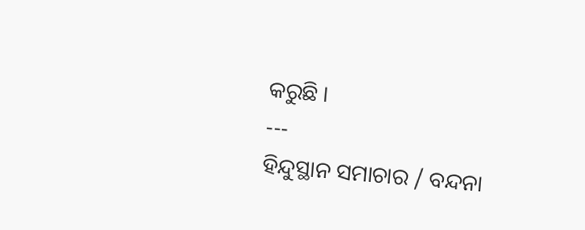କରୁଛି ।
---
ହିନ୍ଦୁସ୍ଥାନ ସମାଚାର / ବନ୍ଦନା